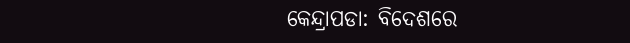କେନ୍ଦ୍ରାପଡା: ବିଦେଶରେ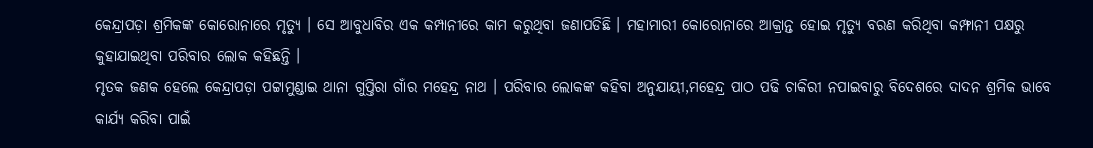କେନ୍ଦ୍ରାପଡ଼ା ଶ୍ରମିକଙ୍କ କୋରୋନାରେ ମୃତ୍ୟୁ । ସେ ଆବୁଧାବିର ଏକ କମ୍ପାନୀରେ କାମ କରୁଥିବା ଜଣାପଡିଛି । ମହାମାରୀ କୋରୋନାରେ ଆକ୍ରାନ୍ତ ହୋଇ ମୃତ୍ୟୁ ବରଣ କରିଥିବା କମ୍ଫାନୀ ପକ୍ଷରୁ କୁହାଯାଇଥିବା ପରିବାର ଲୋକ କହିଛନ୍ତି ।
ମୃତକ ଜଣକ ହେଲେ କେନ୍ଦ୍ରାପଡ଼ା ପଟ୍ଟାମୁଣ୍ଡାଇ ଥାନା ଗୁପ୍ତିରା ଗାଁର ମହେନ୍ଦ୍ର ନାଥ । ପରିବାର ଲୋକଙ୍କ କହିବା ଅନୁଯାୟୀ,ମହେନ୍ଦ୍ର ପାଠ ପଢି ଚାକିରୀ ନପାଇବାରୁ ବିଦେଶରେ ଦାଦନ ଶ୍ରମିକ ଭାବେ କାର୍ଯ୍ୟ କରିବା ପାଇଁ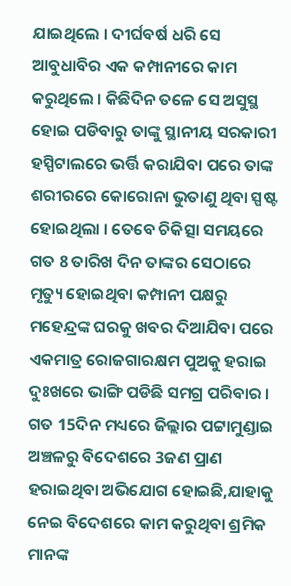ଯାଇଥିଲେ । ଦୀର୍ଘବର୍ଷ ଧରି ସେ ଆବୁଧାବିର ଏକ କମ୍ପାନୀରେ କାମ କରୁଥିଲେ । କିଛିଦିନ ତଳେ ସେ ଅସୁସ୍ଥ ହୋଇ ପଡିବାରୁ ତାଙ୍କୁ ସ୍ଥାନୀୟ ସରକାରୀ ହସ୍ପିଟାଲରେ ଭର୍ତ୍ତି କରାଯିବା ପରେ ତାଙ୍କ ଶରୀରରେ କୋରୋନା ଭୁତାଣୁ ଥିବା ସ୍ପଷ୍ଟ ହୋଇଥିଲା । ତେବେ ଚିକିତ୍ସା ସମୟରେ ଗତ 8 ତାରିଖ ଦିନ ତାଙ୍କର ସେଠାରେ ମୃତ୍ୟୁ ହୋଇଥିବା କମ୍ପାନୀ ପକ୍ଷରୁ ମହେନ୍ଦ୍ରଙ୍କ ଘରକୁ ଖବର ଦିଆଯିବା ପରେ ଏକମାତ୍ର ରୋଜଗାରକ୍ଷମ ପୁଅକୁ ହରାଇ ଦୁଃଖରେ ଭାଙ୍ଗି ପଡିଛି ସମଗ୍ର ପରିବାର ।
ଗତ 15ଦିନ ମଧ୍ୟରେ ଜିଲ୍ଲାର ପଟ୍ଟାମୁଣ୍ଡାଇ ଅଞ୍ଚଳରୁ ବିଦେଶରେ 3ଜଣ ପ୍ରାଣ ହରାଇଥିବା ଅଭିଯୋଗ ହୋଇଛି,ଯାହାକୁ ନେଇ ବିଦେଶରେ କାମ କରୁଥିବା ଶ୍ରମିକ ମାନଙ୍କ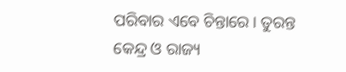ପରିବାର ଏବେ ଚିନ୍ତାରେ । ତୁରନ୍ତ କେନ୍ଦ୍ର ଓ ରାଜ୍ୟ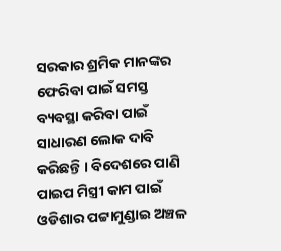ସରକାର ଶ୍ରମିକ ମାନଙ୍କର ଫେରିବା ପାଇଁ ସମସ୍ତ ବ୍ୟବସ୍ଥା କରିବା ପାଇଁ ସାଧାରଣ ଲୋକ ଦାବି କରିଛନ୍ତି । ବିଦେଶରେ ପାଣି ପାଇପ ମିସ୍ତ୍ରୀ କାମ ପାଇଁ ଓଡିଶାର ପଟ୍ଟାମୁଣ୍ଡାଇ ଅଞ୍ଚଳ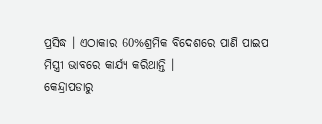ପ୍ରସିଦ୍ଧ । ଏଠାକାର 60%ଶ୍ରମିକ ବିଦେଶରେ ପାଣି ପାଇପ ମିସ୍ତ୍ରୀ ଭାବରେ କାର୍ଯ୍ୟ କରିଥାନ୍ତି ।
କେନ୍ଦ୍ରାପଡାରୁ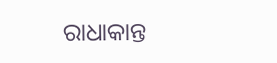ରାଧାକାନ୍ତ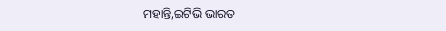ମହାନ୍ତି,ଇଟିଭି ଭାରତ